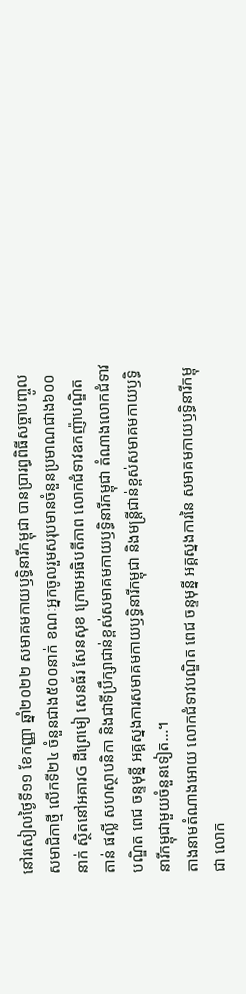នៅរសៀលថ្ងៃទី១១ ខែកញ្ញា ឆ្នាំ២០២២ សមាគមកាយឫទ្ធិនារីកម្ពុជា បានប្រារព្ធពិធីសច្ចាបញ្ចូលសមាជិកាថ្មី លើកទី២៤ ចំនួនជាង៥០០នាក់ ខណៈអ្នកចូលរួមសរុបមានចំនួនប្រមាណជាង៦០០នាក់ ស្ថិតនៅអគារG ដឺព្រេមៀ សេនធ័រ សែនសុខ ក្រោមអធិបតីភាព លោកជំទាវឧកញ៉ាបណ្ឌិត តាន់ ផល្លី សហស្ថាបនិកា និងជាទីប្រឹក្សាជាន់ខ្ពស់សមាគមកាយឫទ្ធិនារីកម្ពុជា តំណាងលោកជំទាវបណ្ឌិត ពេជ ចន្ទមុន្នី អគ្គស្នងការសមាគមកាយឫទ្ធិនារីកម្ពុជា និងមន្ត្រីជាន់ខ្ពស់សមាគមកាយឫទ្ធិនារីកម្ពុជាមួយចំនួនទៀត…។
តាងនាមតំណាងអោយ លោកជំទាវបណ្ឌិត ពេជ ចន្ទមុន្នី អគ្គស្នងការនៃ សមាគមកាយឫទ្ធិនារីកម្ពុជា លោក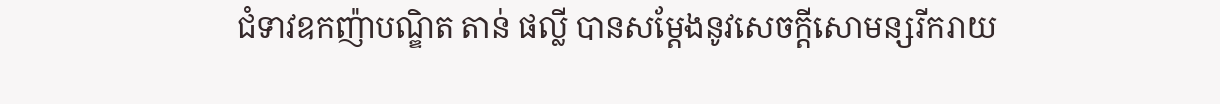ជំទាវឧកញ៉ាបណ្ឌិត តាន់ ផល្លី បានសម្ដែងនូវសេចក្ដីសោមន្សរីករាយ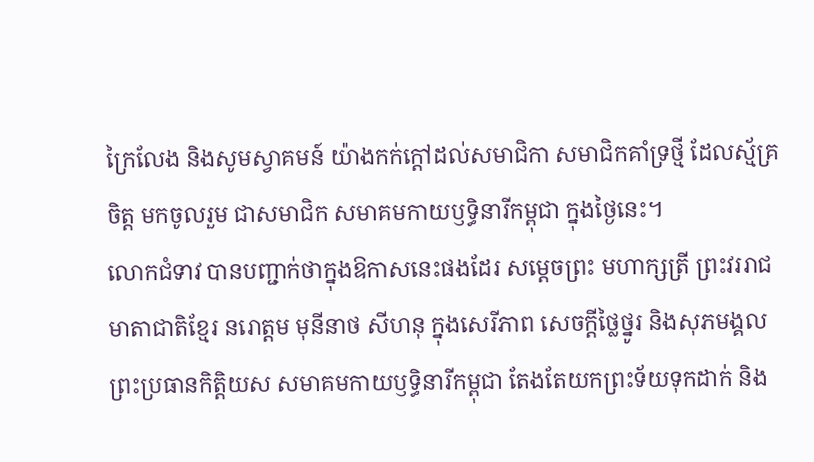ក្រៃលែង និងសូមស្វាគមន៍ យ៉ាងកក់ក្ដៅដល់សមាជិកា សមាជិកគាំទ្រថ្មី ដែលស្ម័គ្រចិត្ត មកចូលរួម ជាសមាជិក សមាគមកាយឫទ្ធិនារីកម្ពុជា ក្នុងថ្ងៃនេះ។
លោកជំទាវ បានបញ្ជាក់ថាក្នុងឱកាសនេះផងដែរ សម្ដេចព្រះ មហាក្សត្រី ព្រះវររាជមាតាជាតិខ្មែរ នរោត្តម មុនីនាថ សីហនុ ក្នុងសេរីភាព សេចក្ដីថ្លៃថ្នូរ និងសុភមង្គល ព្រះប្រធានកិត្តិយស សមាគមកាយឫទ្ធិនារីកម្ពុជា តែងតែយកព្រះទ័យទុកដាក់ និង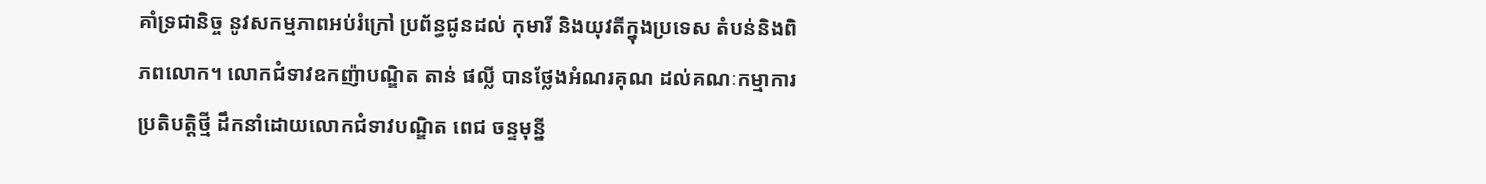គាំទ្រជានិច្ច នូវសកម្មភាពអប់រំក្រៅ ប្រព័ន្ធជូនដល់ កុមារី និងយុវតីក្នុងប្រទេស តំបន់និងពិភពលោក។ លោកជំទាវឧកញ៉ាបណ្ឌិត តាន់ ផល្លី បានថ្លែងអំណរគុណ ដល់គណៈកម្មាការ ប្រតិបត្តិថ្មី ដឹកនាំដោយលោកជំទាវបណ្ឌិត ពេជ ចន្ទមុនី្ន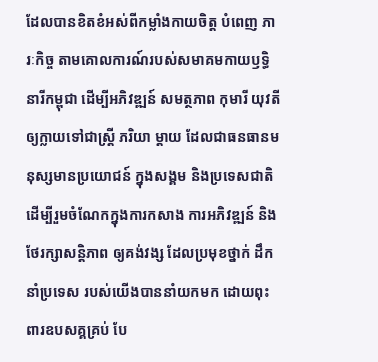ដែលបានខិតខំអស់ពីកម្លាំងកាយចិត្ត បំពេញ ភារៈកិច្ច តាមគោលការណ៍របស់សមាគមកាយឫទ្ធិនារីកម្ពុជា ដើម្បីអភិវឌ្ឍន៍ សមត្ថភាព កុមារី យុវតី ឲ្យក្លាយទៅជាស្រ្ដី ភរិយា ម្ដាយ ដែលជាធនធានមនុស្សមានប្រយោជន៍ ក្នុងសង្គម និងប្រទេសជាតិ ដើម្បីរួមចំណែកក្នុងការកសាង ការអភិវឌ្ឍន៍ និងថែរក្សាសន្ដិភាព ឲ្យគង់វង្ស ដែលប្រមុខថ្នាក់ ដឹកនាំប្រទេស របស់យើងបាននាំយកមក ដោយពុះពារឧបសគ្គគ្រប់ បែ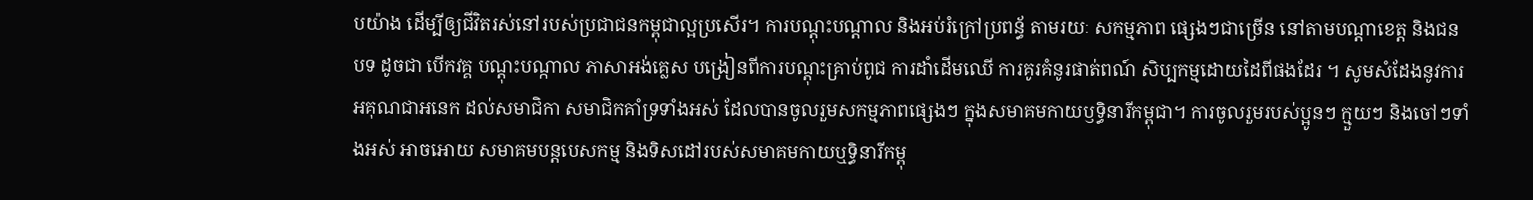បយ៉ាង ដើម្បីឲ្យជីវិតរស់នៅរបស់ប្រជាជនកម្ពុជាល្អប្រសើរ។ ការបណ្ដុះបណ្ដាល និងអប់រំក្រៅប្រពន័្ធ តាមរយៈ សកម្មភាព ផ្សេងៗជាច្រើន នៅតាមបណ្ដាខេត្ត និងជនបទ ដូចជា បើកវគ្គ បណ្ដុះបណ្កាល ភាសាអង់គ្លេស បង្រៀនពីការបណ្ដុះគ្រាប់ពូជ ការដាំដើមឈើ ការគូរគំនូរផាត់ពណ៍ សិប្បកម្មដោយដៃពីផងដែរ ។ សូមសំដែងនូវការអគុណជាអនេក ដល់សមាជិកា សមាជិកគាំទ្រទាំងអស់ ដែលបានចូលរួមសកម្មភាពផ្សេងៗ ក្នុងសមាគមកាយឫទ្ធិនារីកម្ពុជា។ ការចូលរួមរបស់ប្អូនៗ ក្មួយៗ និងចៅៗទាំងអស់ អាចអោយ សមាគមបន្ដបេសកម្ម និងទិសដៅរបស់សមាគមកាយឬទ្ធិនារីកម្ពុ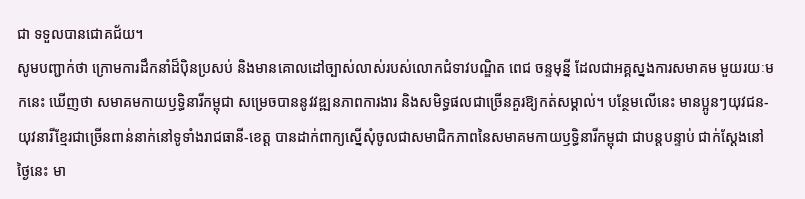ជា ទទួលបានជោគជ័យ។
សូមបញ្ជាក់ថា ក្រោមការដឹកនាំដ៏ប៉ិនប្រសប់ និងមានគោលដៅច្បាស់លាស់របស់លោកជំទាវបណ្ឌិត ពេជ ចន្ទមុន្នី ដែលជាអគ្គស្នងការសមាគម មួយរយៈមកនេះ ឃើញថា សមាគមកាយឫទ្ធិនារីកម្ពុជា សម្រេចបាននូវវឌ្ឍនភាពការងារ និងសមិទ្ធផលជាច្រើនគួរឱ្យកត់សម្គាល់។ បន្ថែមលើនេះ មានប្អូនៗយុវជន-យុវនារីខ្មែរជាច្រើនពាន់នាក់នៅទូទាំងរាជធានី-ខេត្ត បានដាក់ពាក្យស្នើសុំចូលជាសមាជិកភាពនៃសមាគមកាយឫទ្ធិនារីកម្ពុជា ជាបន្តបន្ទាប់ ជាក់ស្តែងនៅថ្ងៃនេះ មា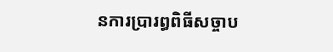នការប្រារព្ធពិធីសច្ចាប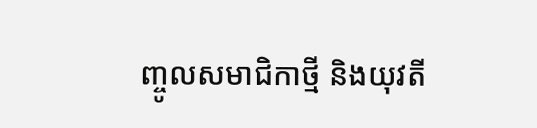ញ្ចូលសមាជិកាថ្មី និងយុវតី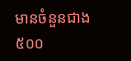មានចំនួនជាង៥០០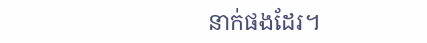នាក់ផងដែរ។